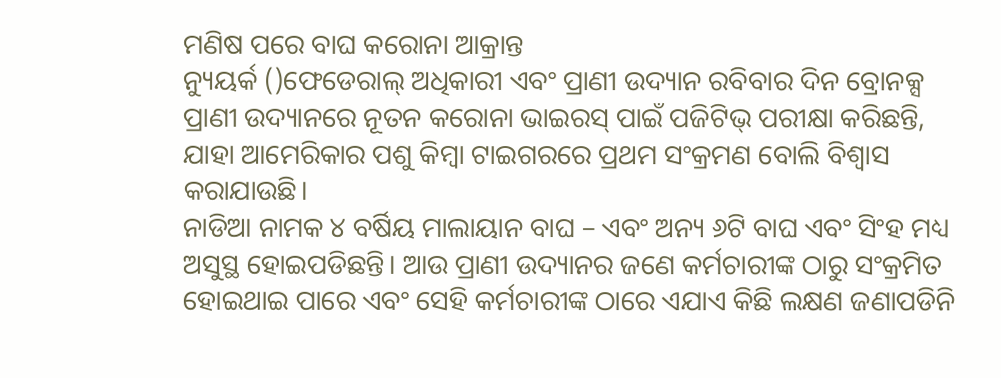ମଣିଷ ପରେ ବାଘ କରୋନା ଆକ୍ରାନ୍ତ
ନ୍ୟୁୟର୍କ ()ଫେଡେରାଲ୍ ଅଧିକାରୀ ଏବଂ ପ୍ରାଣୀ ଉଦ୍ୟାନ ରବିବାର ଦିନ ବ୍ରୋନକ୍ସ ପ୍ରାଣୀ ଉଦ୍ୟାନରେ ନୂତନ କରୋନା ଭାଇରସ୍ ପାଇଁ ପଜିଟିଭ୍ ପରୀକ୍ଷା କରିଛନ୍ତି, ଯାହା ଆମେରିକାର ପଶୁ କିମ୍ବା ଟାଇଗରରେ ପ୍ରଥମ ସଂକ୍ରମଣ ବୋଲି ବିଶ୍ୱାସ କରାଯାଉଛି।
ନାଡିଆ ନାମକ ୪ ବର୍ଷିୟ ମାଲାୟାନ ବାଘ – ଏବଂ ଅନ୍ୟ ୬ଟି ବାଘ ଏବଂ ସିଂହ ମଧ୍ୟ ଅସୁସ୍ଥ ହୋଇପଡିଛନ୍ତି। ଆଉ ପ୍ରାଣୀ ଉଦ୍ୟାନର ଜଣେ କର୍ମଚାରୀଙ୍କ ଠାରୁ ସଂକ୍ରମିତ ହୋଇଥାଇ ପାରେ ଏବଂ ସେହି କର୍ମଚାରୀଙ୍କ ଠାରେ ଏଯାଏ କିଛି ଲକ୍ଷଣ ଜଣାପଡିନି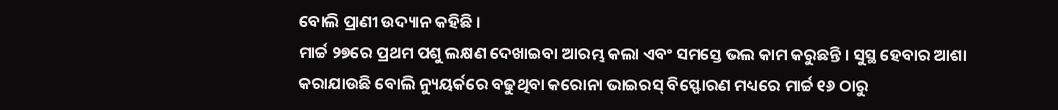ବୋଲି ପ୍ରାଣୀ ଉଦ୍ୟାନ କହିଛି ।
ମାର୍ଚ୍ଚ ୨୭ରେ ପ୍ରଥମ ପଶୁ ଲକ୍ଷଣ ଦେଖାଇବା ଆରମ୍ଭ କଲା ଏବଂ ସମସ୍ତେ ଭଲ କାମ କରୁଛନ୍ତି । ସୁସ୍ଥ ହେବାର ଆଶା କରାଯାଉଛି ବୋଲି ନ୍ୟୁୟର୍କରେ ବଢୁଥିବା କରୋନା ଭାଇରସ୍ ବିସ୍ଫୋରଣ ମଧ୍ୟରେ ମାର୍ଚ୍ଚ ୧୬ ଠାରୁ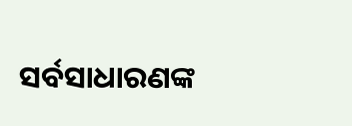ସର୍ବସାଧାରଣଙ୍କ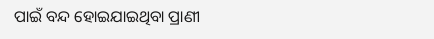ପାଇଁ ବନ୍ଦ ହୋଇଯାଇଥିବା ପ୍ରାଣୀ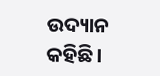ଉଦ୍ୟାନ କହିଛି।